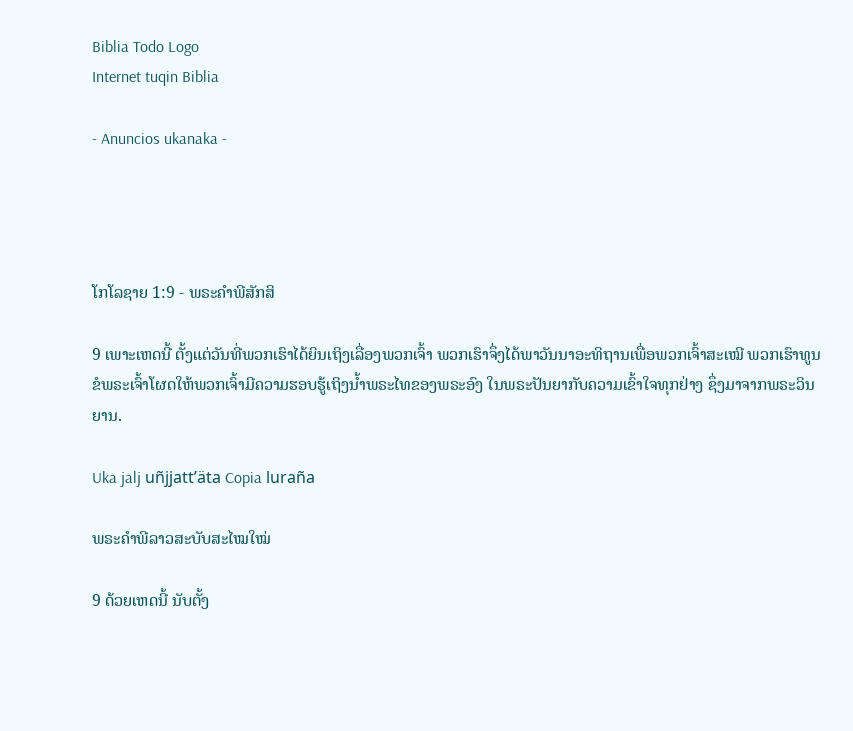Biblia Todo Logo
Internet tuqin Biblia

- Anuncios ukanaka -




ໂກໂລຊາຍ 1:9 - ພຣະຄຳພີສັກສິ

9 ເພາະເຫດນີ້ ຕັ້ງແຕ່ວັນທີ່ພວກເຮົາໄດ້ຍິນເຖິງເລື່ອງພວກເຈົ້າ ພວກເຮົາຈຶ່ງໄດ້ພາວັນນາອະທິຖານເພື່ອພວກເຈົ້າສະເໝີ ພວກເຮົາທູນຂໍພຣະເຈົ້າໂຜດໃຫ້ພວກເຈົ້າມີຄວາມຮອບຮູ້ເຖິງນໍ້າພຣະໄທຂອງພຣະອົງ ໃນພຣະປັນຍາກັບຄວາມເຂົ້າໃຈທຸກຢ່າງ ຊຶ່ງມາຈາກພຣະວິນຍານ.

Uka jalj uñjjattʼäta Copia luraña

ພຣະຄຳພີລາວສະບັບສະໄໝໃໝ່

9 ດ້ວຍເຫດນີ້ ນັບຕັ້ງ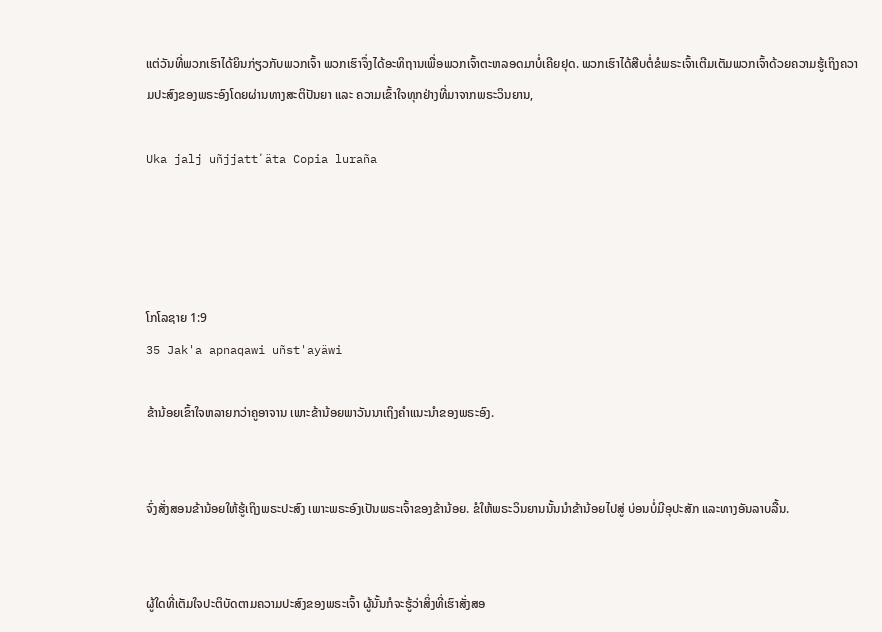ແຕ່ວັນທີ່ພວກເຮົາໄດ້ຍິນກ່ຽວກັບພວກເຈົ້າ ພວກເຮົາຈຶ່ງໄດ້ອະທິຖານເພື່ອພວກເຈົ້າຕະຫລອດມາບໍ່ເຄີຍຢຸດ. ພວກເຮົາໄດ້ສືບຕໍ່ຂໍພຣະເຈົ້າເຕີມເຕັມພວກເຈົ້າດ້ວຍຄວາມຮູ້ເຖິງຄວາມປະສົງຂອງພຣະອົງໂດຍຜ່ານທາງສະຕິປັນຍາ ແລະ ຄວາມເຂົ້າໃຈທຸກຢ່າງທີ່ມາຈາກພຣະວິນຍານ,

Uka jalj uñjjattʼäta Copia luraña




ໂກໂລຊາຍ 1:9
35 Jak'a apnaqawi uñst'ayäwi

ຂ້ານ້ອຍເຂົ້າໃຈຫລາຍກວ່າຄູອາຈານ ເພາະຂ້ານ້ອຍພາວັນນາເຖິງຄຳແນະນຳຂອງພຣະອົງ.


ຈົ່ງສັ່ງສອນຂ້ານ້ອຍໃຫ້ຮູ້ເຖິງພຣະປະສົງ ເພາະພຣະອົງເປັນພຣະເຈົ້າຂອງຂ້ານ້ອຍ. ຂໍໃຫ້ພຣະວິນຍານນັ້ນນຳຂ້ານ້ອຍໄປສູ່ ບ່ອນບໍ່ມີອຸປະສັກ ແລະທາງອັນລາບລື້ນ.


ຜູ້ໃດທີ່ເຕັມໃຈປະຕິບັດຕາມຄວາມປະສົງຂອງພຣະເຈົ້າ ຜູ້ນັ້ນກໍຈະຮູ້ວ່າສິ່ງທີ່ເຮົາສັ່ງສອ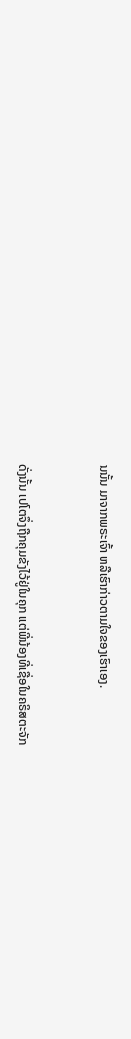ນນັ້ນ ມາຈາກພຣະເຈົ້າ ຫລືເຮົາກ່າວຕາມໃຈຂອງເຮົາເອງ.


ດັ່ງນັ້ນ ເປໂຕຈຶ່ງຖືກຄຸມຂັງໄວ້ຢູ່ໃນຄຸກ ແຕ່ພີ່ນ້ອງທີ່ເຊື່ອໃນຄຣິສຕະຈັກ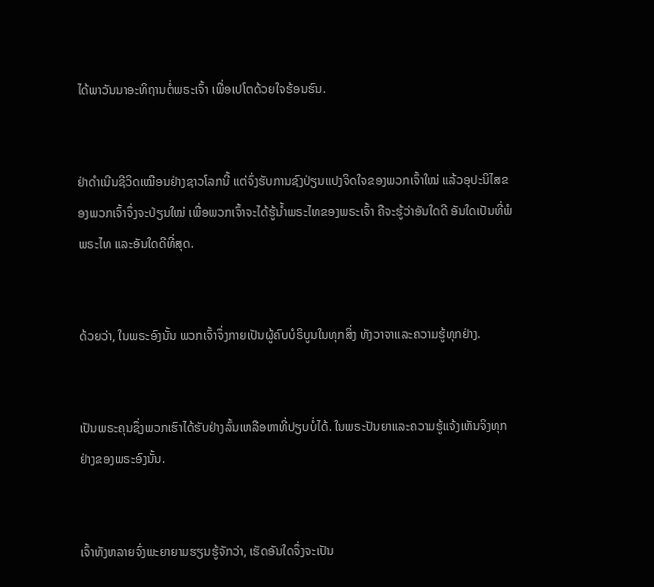ໄດ້ພາວັນນາອະທິຖານຕໍ່ພຣະເຈົ້າ ເພື່ອເປໂຕດ້ວຍໃຈຮ້ອນຮົນ.


ຢ່າດຳເນີນຊີວິດເໝືອນຢ່າງຊາວໂລກນີ້ ແຕ່ຈົ່ງຮັບການຊົງປ່ຽນແປງຈິດໃຈຂອງພວກເຈົ້າໃໝ່ ແລ້ວອຸປະນິໄສຂອງພວກເຈົ້າຈຶ່ງຈະປ່ຽນໃໝ່ ເພື່ອພວກເຈົ້າຈະໄດ້ຮູ້ນໍ້າພຣະໄທຂອງພຣະເຈົ້າ ຄືຈະຮູ້ວ່າອັນໃດດີ ອັນໃດເປັນທີ່ພໍພຣະໄທ ແລະອັນໃດດີທີ່ສຸດ.


ດ້ວຍວ່າ, ໃນພຣະອົງນັ້ນ ພວກເຈົ້າຈຶ່ງກາຍເປັນຜູ້ຄົບບໍຣິບູນໃນທຸກສິ່ງ ທັງວາຈາແລະຄວາມຮູ້ທຸກຢ່າງ.


ເປັນພຣະຄຸນຊຶ່ງພວກເຮົາໄດ້ຮັບຢ່າງລົ້ນເຫລືອຫາທີ່ປຽບບໍ່ໄດ້. ໃນພຣະປັນຍາແລະຄວາມຮູ້ແຈ້ງເຫັນຈິງທຸກຢ່າງຂອງພຣະອົງນັ້ນ.


ເຈົ້າທັງຫລາຍຈົ່ງພະຍາຍາມຮຽນຮູ້ຈັກວ່າ, ເຮັດອັນໃດຈຶ່ງຈະເປັນ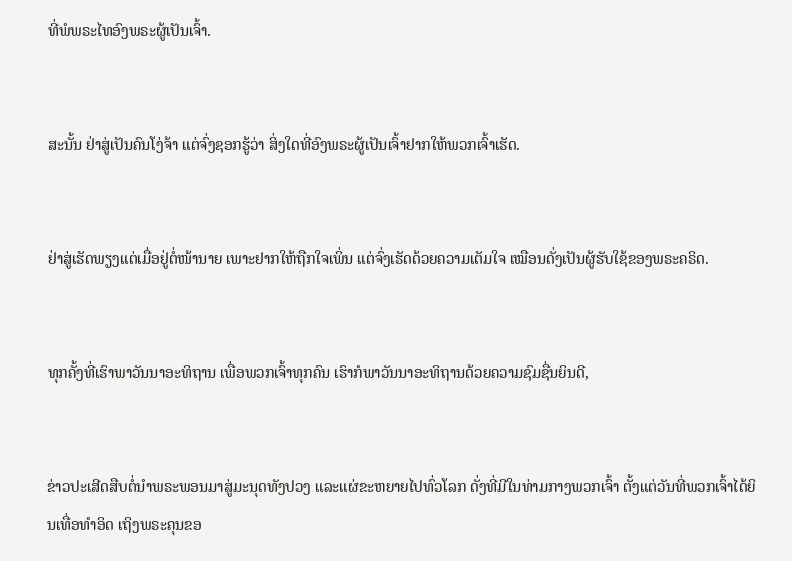ທີ່ພໍພຣະໄທອົງພຣະຜູ້ເປັນເຈົ້າ.


ສະນັ້ນ ຢ່າສູ່ເປັນຄົນໂງ່ຈ້າ ແຕ່ຈົ່ງຊອກຮູ້ວ່າ ສິ່ງໃດທີ່ອົງພຣະຜູ້ເປັນເຈົ້າຢາກໃຫ້ພວກເຈົ້າເຮັດ.


ຢ່າສູ່ເຮັດພຽງແຕ່ເມື່ອຢູ່ຕໍ່ໜ້ານາຍ ເພາະຢາກໃຫ້ຖືກໃຈເພິ່ນ ແຕ່ຈົ່ງເຮັດດ້ວຍຄວາມເຕັມໃຈ ເໝືອນດັ່ງເປັນຜູ້ຮັບໃຊ້ຂອງພຣະຄຣິດ.


ທຸກຄັ້ງທີ່ເຮົາພາວັນນາອະທິຖານ ເພື່ອພວກເຈົ້າທຸກຄົນ ເຮົາກໍພາວັນນາອະທິຖານດ້ວຍຄວາມຊົມຊື່ນຍິນດີ,


ຂ່າວປະເສີດສືບຕໍ່ນຳພຣະພອນມາສູ່ມະນຸດທັງປວງ ແລະແຜ່ຂະຫຍາຍໄປທົ່ວໂລກ ດັ່ງທີ່ມີໃນທ່າມກາງພວກເຈົ້າ ຕັ້ງແຕ່ວັນທີ່ພວກເຈົ້າໄດ້ຍິນເທື່ອທຳອິດ ເຖິງພຣະຄຸນຂອ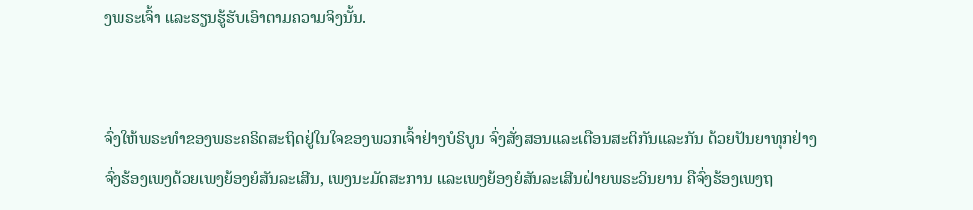ງພຣະເຈົ້າ ແລະຮຽນຮູ້ຮັບເອົາຕາມຄວາມຈິງນັ້ນ.


ຈົ່ງໃຫ້ພຣະທຳຂອງພຣະຄຣິດສະຖິດຢູ່ໃນໃຈຂອງພວກເຈົ້າຢ່າງບໍຣິບູນ ຈົ່ງສັ່ງສອນແລະເຕືອນສະຕິກັນແລະກັນ ດ້ວຍປັນຍາທຸກຢ່າງ ຈົ່ງຮ້ອງເພງດ້ວຍເພງຍ້ອງຍໍສັນລະເສີນ, ເພງນະມັດສະການ ແລະເພງຍ້ອງຍໍສັນລະເສີນຝ່າຍພຣະວິນຍານ ຄືຈົ່ງຮ້ອງເພງຖ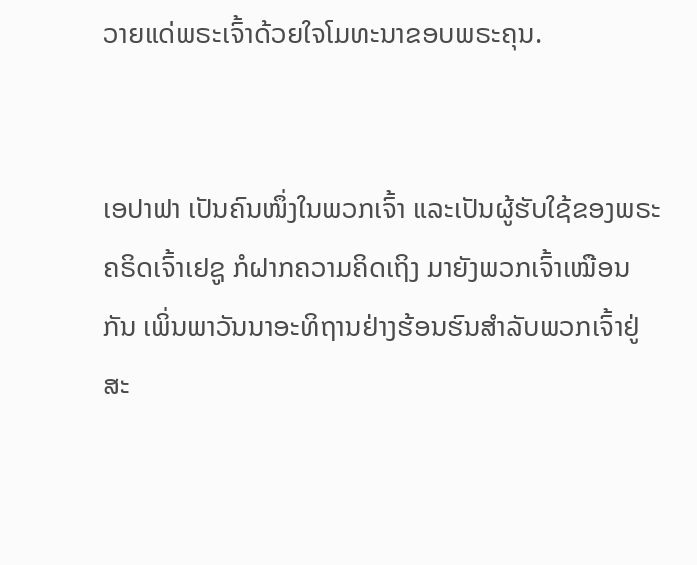ວາຍແດ່ພຣະເຈົ້າດ້ວຍໃຈໂມທະນາຂອບພຣະຄຸນ.


ເອປາຟາ ເປັນຄົນໜຶ່ງໃນພວກເຈົ້າ ແລະເປັນຜູ້ຮັບໃຊ້ຂອງພຣະຄຣິດເຈົ້າເຢຊູ ກໍຝາກຄວາມຄິດເຖິງ ມາຍັງພວກເຈົ້າເໝືອນກັນ ເພິ່ນພາວັນນາອະທິຖານຢ່າງຮ້ອນຮົນສຳລັບພວກເຈົ້າຢູ່ສະ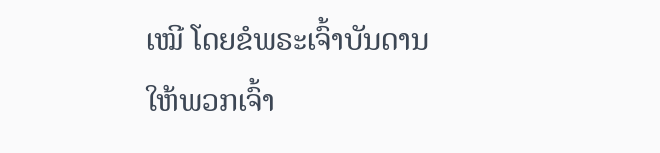ເໝີ ໂດຍຂໍພຣະເຈົ້າບັນດານໃຫ້ພວກເຈົ້າ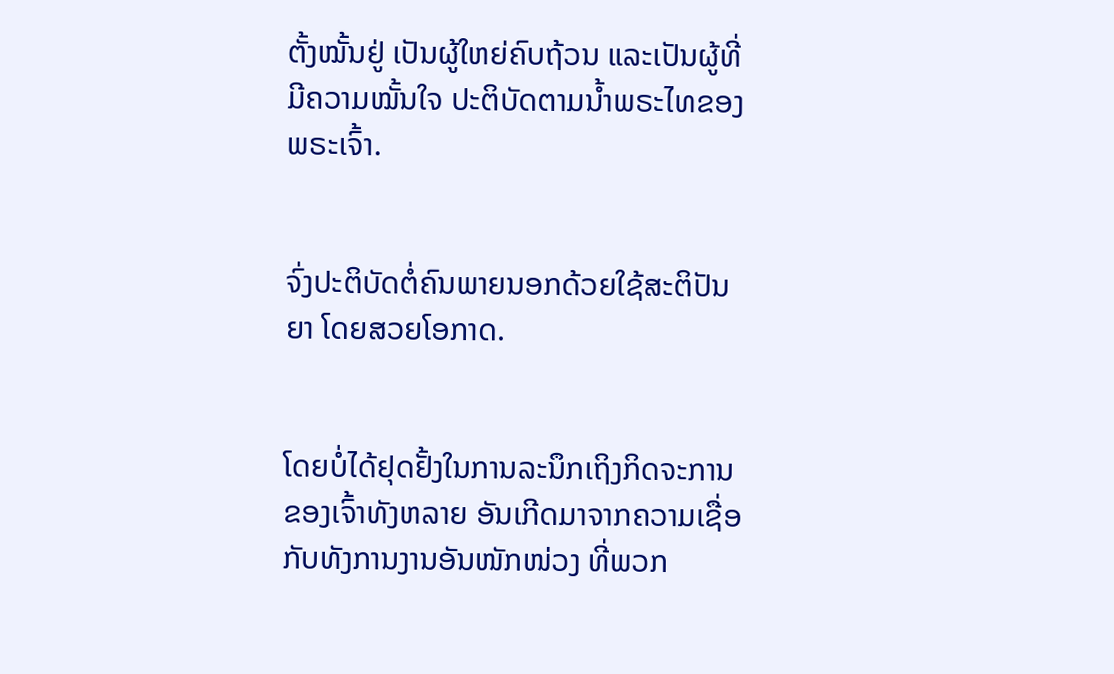ຕັ້ງໝັ້ນຢູ່ ເປັນຜູ້ໃຫຍ່ຄົບຖ້ວນ ແລະເປັນຜູ້ທີ່ມີຄວາມໝັ້ນໃຈ ປະຕິບັດຕາມນໍ້າພຣະໄທຂອງພຣະເຈົ້າ.


ຈົ່ງປະຕິບັດຕໍ່ຄົນພາຍນອກດ້ວຍໃຊ້ສະຕິປັນຍາ ໂດຍສວຍໂອກາດ.


ໂດຍບໍ່ໄດ້ຢຸດຢັ້ງໃນການລະນຶກເຖິງກິດຈະການຂອງເຈົ້າທັງຫລາຍ ອັນເກີດມາຈາກຄວາມເຊື່ອກັບທັງການງານອັນໜັກໜ່ວງ ທີ່ພວກ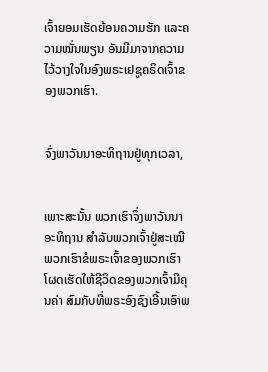ເຈົ້າຍອມເຮັດຍ້ອນຄວາມຮັກ ແລະຄວາມໝັ່ນພຽນ ອັນມີມາຈາກຄວາມໄວ້ວາງໃຈໃນອົງພຣະເຢຊູຄຣິດເຈົ້າຂອງພວກເຮົາ.


ຈົ່ງພາວັນນາອະທິຖານຢູ່ທຸກເວລາ,


ເພາະສະນັ້ນ ພວກເຮົາຈຶ່ງພາວັນນາອະທິຖານ ສຳລັບພວກເຈົ້າຢູ່ສະເໝີ ພວກເຮົາຂໍພຣະເຈົ້າຂອງພວກເຮົາ ໂຜດເຮັດໃຫ້ຊີວິດຂອງພວກເຈົ້າມີຄຸນຄ່າ ສົມກັບທີ່ພຣະອົງຊົງເອີ້ນເອົາພ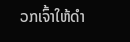ວກເຈົ້າໃຫ້ດຳ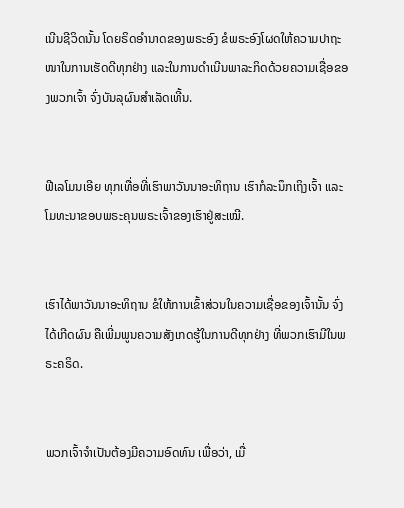ເນີນຊີວິດນັ້ນ ໂດຍຣິດອຳນາດຂອງພຣະອົງ ຂໍພຣະອົງໂຜດໃຫ້ຄວາມປາຖະໜາໃນການເຮັດດີທຸກຢ່າງ ແລະໃນການດຳເນີນພາລະກິດດ້ວຍຄວາມເຊື່ອຂອງພວກເຈົ້າ ຈົ່ງບັນລຸຜົນສຳເລັດເທີ້ນ.


ຟີເລໂມນເອີຍ ທຸກເທື່ອທີ່ເຮົາພາວັນນາອະທິຖານ ເຮົາກໍລະນຶກເຖິງເຈົ້າ ແລະໂມທະນາຂອບພຣະຄຸນພຣະເຈົ້າຂອງເຮົາຢູ່ສະເໝີ.


ເຮົາໄດ້ພາວັນນາອະທິຖານ ຂໍໃຫ້ການເຂົ້າສ່ວນໃນຄວາມເຊື່ອຂອງເຈົ້ານັ້ນ ຈົ່ງໄດ້ເກີດຜົນ ຄືເພີ່ມພູນຄວາມສັງເກດຮູ້ໃນການດີທຸກຢ່າງ ທີ່ພວກເຮົາມີໃນພຣະຄຣິດ.


ພວກເຈົ້າຈຳເປັນຕ້ອງມີຄວາມອົດທົນ ເພື່ອວ່າ, ເມື່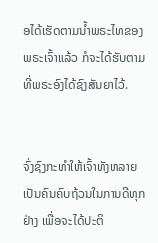ອໄດ້ເຮັດຕາມນໍ້າພຣະໄທຂອງພຣະເຈົ້າແລ້ວ ກໍຈະໄດ້ຮັບຕາມທີ່ພຣະອົງໄດ້ຊົງສັນຍາໄວ້.


ຈົ່ງຊົງກະທຳໃຫ້ເຈົ້າທັງຫລາຍເປັນຄົນຄົບຖ້ວນໃນການດີທຸກຢ່າງ ເພື່ອຈະໄດ້ປະຕິ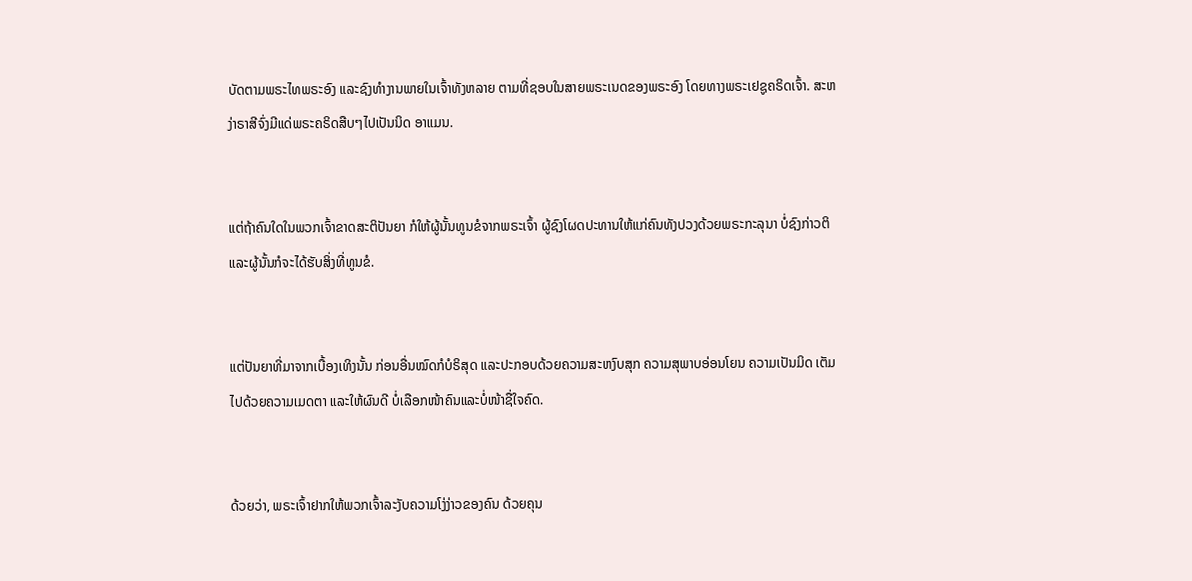ບັດຕາມພຣະໄທພຣະອົງ ແລະຊົງທຳງານພາຍໃນເຈົ້າທັງຫລາຍ ຕາມທີ່ຊອບໃນສາຍພຣະເນດຂອງພຣະອົງ ໂດຍທາງພຣະເຢຊູຄຣິດເຈົ້າ. ສະຫງ່າຣາສີຈົ່ງມີແດ່ພຣະຄຣິດສືບໆໄປເປັນນິດ ອາແມນ.


ແຕ່ຖ້າຄົນໃດໃນພວກເຈົ້າຂາດສະຕິປັນຍາ ກໍໃຫ້ຜູ້ນັ້ນທູນຂໍຈາກພຣະເຈົ້າ ຜູ້ຊົງໂຜດປະທານໃຫ້ແກ່ຄົນທັງປວງດ້ວຍພຣະກະລຸນາ ບໍ່ຊົງກ່າວຕິ ແລະຜູ້ນັ້ນກໍຈະໄດ້ຮັບສິ່ງທີ່ທູນຂໍ.


ແຕ່ປັນຍາທີ່ມາຈາກເບື້ອງເທິງນັ້ນ ກ່ອນອື່ນໝົດກໍບໍຣິສຸດ ແລະປະກອບດ້ວຍຄວາມສະຫງົບສຸກ ຄວາມສຸພາບອ່ອນໂຍນ ຄວາມເປັນມິດ ເຕັມໄປດ້ວຍຄວາມເມດຕາ ແລະໃຫ້ຜົນດີ ບໍ່ເລືອກໜ້າຄົນແລະບໍ່ໜ້າຊື່ໃຈຄົດ.


ດ້ວຍວ່າ, ພຣະເຈົ້າຢາກໃຫ້ພວກເຈົ້າລະງັບຄວາມໂງ່ງ່າວຂອງຄົນ ດ້ວຍຄຸນ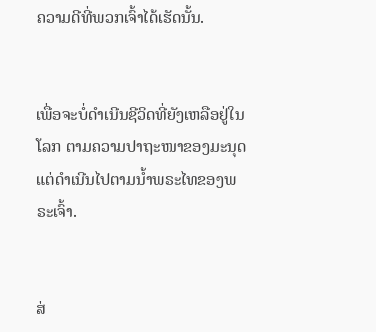ຄວາມດີທີ່ພວກເຈົ້າໄດ້ເຮັດນັ້ນ.


ເພື່ອຈະບໍ່ດຳເນີນຊີວິດທີ່ຍັງເຫລືອຢູ່ໃນໂລກ ຕາມຄວາມປາຖະໜາຂອງມະນຸດ ແຕ່ດຳເນີນໄປຕາມນໍ້າພຣະໄທຂອງພຣະເຈົ້າ.


ສ່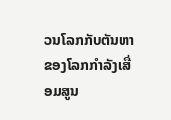ວນໂລກກັບຕັນຫາຂອງໂລກກຳລັງເສື່ອມສູນ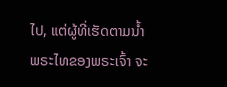ໄປ, ແຕ່ຜູ້ທີ່ເຮັດຕາມນໍ້າພຣະໄທຂອງພຣະເຈົ້າ ຈະ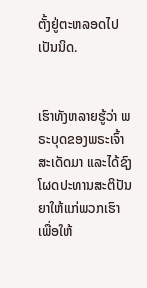ຕັ້ງຢູ່ຕະຫລອດໄປເປັນນິດ.


ເຮົາທັງຫລາຍຮູ້ວ່າ ພຣະບຸດຂອງພຣະເຈົ້າສະເດັດມາ ແລະໄດ້ຊົງໂຜດປະທານສະຕິປັນຍາໃຫ້ແກ່ພວກເຮົາ ເພື່ອໃຫ້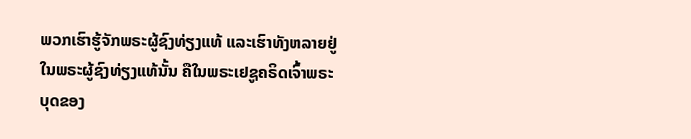ພວກເຮົາຮູ້ຈັກພຣະຜູ້ຊົງທ່ຽງແທ້ ແລະເຮົາທັງຫລາຍຢູ່ໃນພຣະຜູ້ຊົງທ່ຽງແທ້ນັ້ນ ຄືໃນພຣະເຢຊູຄຣິດເຈົ້າພຣະບຸດຂອງ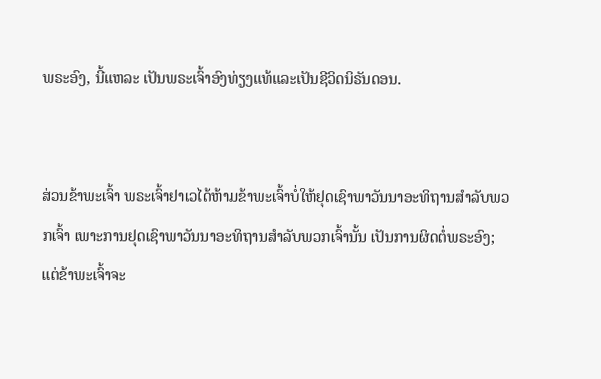ພຣະອົງ, ນີ້ແຫລະ ເປັນພຣະເຈົ້າອົງທ່ຽງແທ້ແລະເປັນຊີວິດນິຣັນດອນ.


ສ່ວນຂ້າພະເຈົ້າ ພຣະເຈົ້າຢາເວໄດ້ຫ້າມຂ້າພະເຈົ້າບໍ່ໃຫ້ຢຸດເຊົາພາວັນນາອະທິຖານສຳລັບພວກເຈົ້າ ເພາະການຢຸດເຊົາພາວັນນາອະທິຖານສຳລັບພວກເຈົ້ານັ້ນ ເປັນການຜິດຕໍ່ພຣະອົງ; ແຕ່ຂ້າພະເຈົ້າຈະ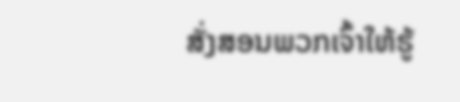ສັ່ງສອນພວກເຈົ້າໃຫ້ຮູ້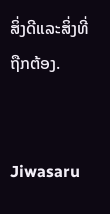ສິ່ງດີແລະສິ່ງທີ່ຖືກຕ້ອງ.


Jiwasaru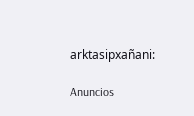arktasipxañani:

Anuncios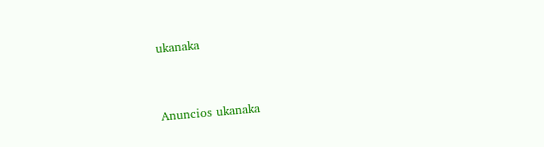ukanaka


Anuncios ukanaka